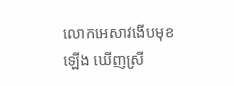លោកអេសាវងើបមុខឡើង ឃើញស្រី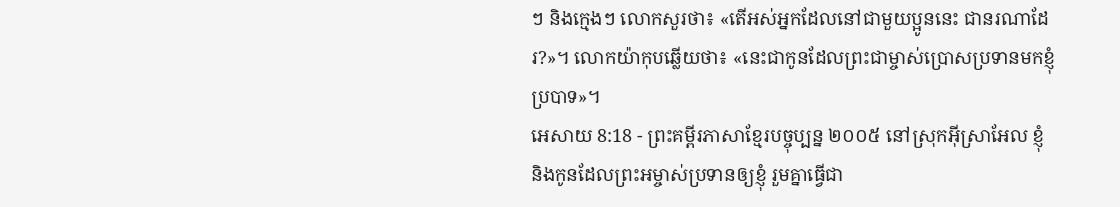ៗ និងក្មេងៗ លោកសួរថា៖ «តើអស់អ្នកដែលនៅជាមួយប្អូននេះ ជានរណាដែរ?»។ លោកយ៉ាកុបឆ្លើយថា៖ «នេះជាកូនដែលព្រះជាម្ចាស់ប្រោសប្រទានមកខ្ញុំប្របាទ»។
អេសាយ 8:18 - ព្រះគម្ពីរភាសាខ្មែរបច្ចុប្បន្ន ២០០៥ នៅស្រុកអ៊ីស្រាអែល ខ្ញុំ និងកូនដែលព្រះអម្ចាស់ប្រទានឲ្យខ្ញុំ រួមគ្នាធ្វើជា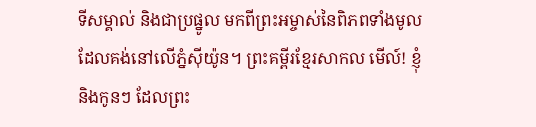ទីសម្គាល់ និងជាប្រផ្នូល មកពីព្រះអម្ចាស់នៃពិភពទាំងមូល ដែលគង់នៅលើភ្នំស៊ីយ៉ូន។ ព្រះគម្ពីរខ្មែរសាកល មើល៍! ខ្ញុំ និងកូនៗ ដែលព្រះ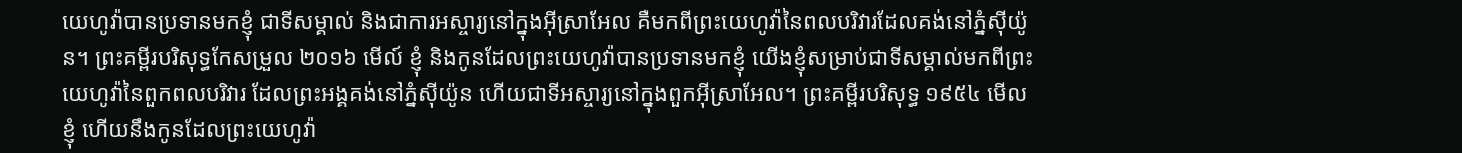យេហូវ៉ាបានប្រទានមកខ្ញុំ ជាទីសម្គាល់ និងជាការអស្ចារ្យនៅក្នុងអ៊ីស្រាអែល គឺមកពីព្រះយេហូវ៉ានៃពលបរិវារដែលគង់នៅភ្នំស៊ីយ៉ូន។ ព្រះគម្ពីរបរិសុទ្ធកែសម្រួល ២០១៦ មើល៍ ខ្ញុំ និងកូនដែលព្រះយេហូវ៉ាបានប្រទានមកខ្ញុំ យើងខ្ញុំសម្រាប់ជាទីសម្គាល់មកពីព្រះយេហូវ៉ានៃពួកពលបរិវារ ដែលព្រះអង្គគង់នៅភ្នំស៊ីយ៉ូន ហើយជាទីអស្ចារ្យនៅក្នុងពួកអ៊ីស្រាអែល។ ព្រះគម្ពីរបរិសុទ្ធ ១៩៥៤ មើល ខ្ញុំ ហើយនឹងកូនដែលព្រះយេហូវ៉ា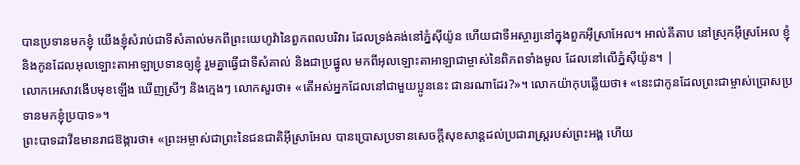បានប្រទានមកខ្ញុំ យើងខ្ញុំសំរាប់ជាទីសំគាល់មកពីព្រះយេហូវ៉ានៃពួកពលបរិវារ ដែលទ្រង់គង់នៅភ្នំស៊ីយ៉ូន ហើយជាទីអស្ចារ្យនៅក្នុងពួកអ៊ីស្រាអែល។ អាល់គីតាប នៅស្រុកអ៊ីស្រអែល ខ្ញុំ និងកូនដែលអុលឡោះតាអាឡាប្រទានឲ្យខ្ញុំ រួមគ្នាធ្វើជាទីសំគាល់ និងជាប្រផ្នូល មកពីអុលឡោះតាអាឡាជាម្ចាស់នៃពិភពទាំងមូល ដែលនៅលើភ្នំស៊ីយ៉ូន។ |
លោកអេសាវងើបមុខឡើង ឃើញស្រីៗ និងក្មេងៗ លោកសួរថា៖ «តើអស់អ្នកដែលនៅជាមួយប្អូននេះ ជានរណាដែរ?»។ លោកយ៉ាកុបឆ្លើយថា៖ «នេះជាកូនដែលព្រះជាម្ចាស់ប្រោសប្រទានមកខ្ញុំប្របាទ»។
ព្រះបាទដាវីឌមានរាជឱង្ការថា៖ «ព្រះអម្ចាស់ជាព្រះនៃជនជាតិអ៊ីស្រាអែល បានប្រោសប្រទានសេចក្ដីសុខសាន្តដល់ប្រជារាស្ត្ររបស់ព្រះអង្គ ហើយ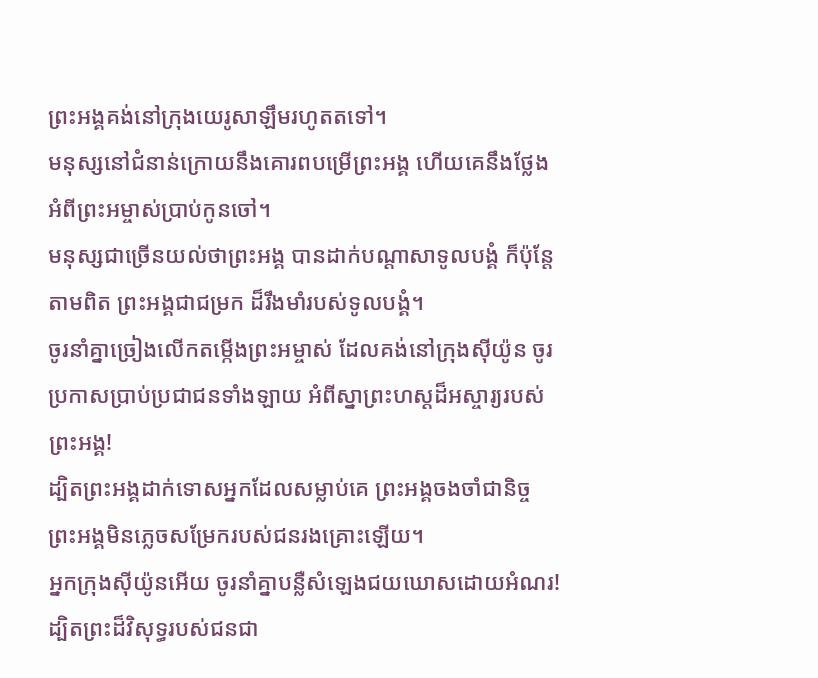ព្រះអង្គគង់នៅក្រុងយេរូសាឡឹមរហូតតទៅ។
មនុស្សនៅជំនាន់ក្រោយនឹងគោរពបម្រើព្រះអង្គ ហើយគេនឹងថ្លែងអំពីព្រះអម្ចាស់ប្រាប់កូនចៅ។
មនុស្សជាច្រើនយល់ថាព្រះអង្គ បានដាក់បណ្ដាសាទូលបង្គំ ក៏ប៉ុន្តែ តាមពិត ព្រះអង្គជាជម្រក ដ៏រឹងមាំរបស់ទូលបង្គំ។
ចូរនាំគ្នាច្រៀងលើកតម្កើងព្រះអម្ចាស់ ដែលគង់នៅក្រុងស៊ីយ៉ូន ចូរប្រកាសប្រាប់ប្រជាជនទាំងឡាយ អំពីស្នាព្រះហស្ដដ៏អស្ចារ្យរបស់ព្រះអង្គ!
ដ្បិតព្រះអង្គដាក់ទោសអ្នកដែលសម្លាប់គេ ព្រះអង្គចងចាំជានិច្ច ព្រះអង្គមិនភ្លេចសម្រែករបស់ជនរងគ្រោះឡើយ។
អ្នកក្រុងស៊ីយ៉ូនអើយ ចូរនាំគ្នាបន្លឺសំឡេងជយឃោសដោយអំណរ! ដ្បិតព្រះដ៏វិសុទ្ធរបស់ជនជា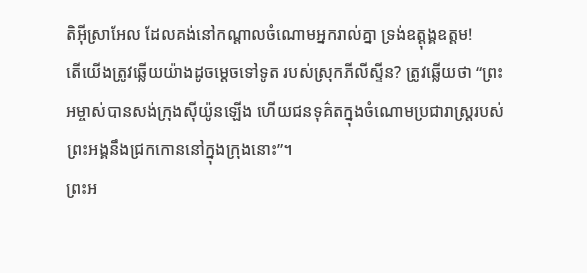តិអ៊ីស្រាអែល ដែលគង់នៅកណ្ដាលចំណោមអ្នករាល់គ្នា ទ្រង់ឧត្ដុង្គឧត្ដម!
តើយើងត្រូវឆ្លើយយ៉ាងដូចម្ដេចទៅទូត របស់ស្រុកភីលីស្ទីន? ត្រូវឆ្លើយថា “ព្រះអម្ចាស់បានសង់ក្រុងស៊ីយ៉ូនឡើង ហើយជនទុគ៌តក្នុងចំណោមប្រជារាស្ដ្ររបស់ ព្រះអង្គនឹងជ្រកកោននៅក្នុងក្រុងនោះ”។
ព្រះអ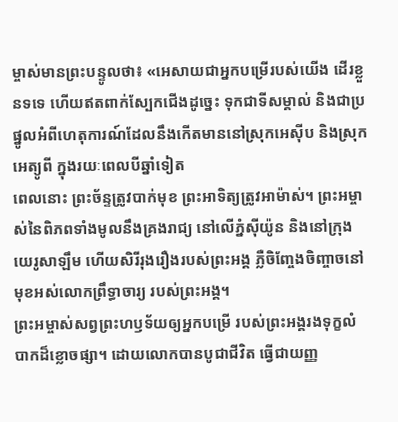ម្ចាស់មានព្រះបន្ទូលថា៖ «អេសាយជាអ្នកបម្រើរបស់យើង ដើរខ្លួនទទេ ហើយឥតពាក់ស្បែកជើងដូច្នេះ ទុកជាទីសម្គាល់ និងជាប្រផ្នូលអំពីហេតុការណ៍ដែលនឹងកើតមាននៅស្រុកអេស៊ីប និងស្រុកអេត្យូពី ក្នុងរយៈពេលបីឆ្នាំទៀត
ពេលនោះ ព្រះច័ន្ទត្រូវបាក់មុខ ព្រះអាទិត្យត្រូវអាម៉ាស់។ ព្រះអម្ចាស់នៃពិភពទាំងមូលនឹងគ្រងរាជ្យ នៅលើភ្នំស៊ីយ៉ូន និងនៅក្រុងយេរូសាឡឹម ហើយសិរីរុងរឿងរបស់ព្រះអង្គ ភ្លឺចិញ្ចែងចិញ្ចាចនៅមុខអស់លោកព្រឹទ្ធាចារ្យ របស់ព្រះអង្គ។
ព្រះអម្ចាស់សព្វព្រះហឫទ័យឲ្យអ្នកបម្រើ របស់ព្រះអង្គរងទុក្ខលំបាកដ៏ខ្លោចផ្សា។ ដោយលោកបានបូជាជីវិត ធ្វើជាយញ្ញ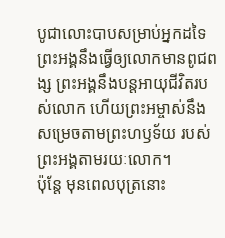បូជាលោះបាបសម្រាប់អ្នកដទៃ ព្រះអង្គនឹងធ្វើឲ្យលោកមានពូជពង្ស ព្រះអង្គនឹងបន្តអាយុជីវិតរបស់លោក ហើយព្រះអម្ចាស់នឹងសម្រេចតាមព្រះហឫទ័យ របស់ព្រះអង្គតាមរយៈលោក។
ប៉ុន្តែ មុនពេលបុត្រនោះ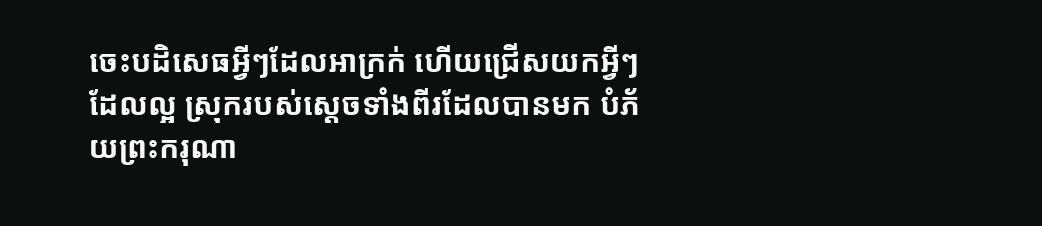ចេះបដិសេធអ្វីៗដែលអាក្រក់ ហើយជ្រើសយកអ្វីៗដែលល្អ ស្រុករបស់ស្ដេចទាំងពីរដែលបានមក បំភ័យព្រះករុណា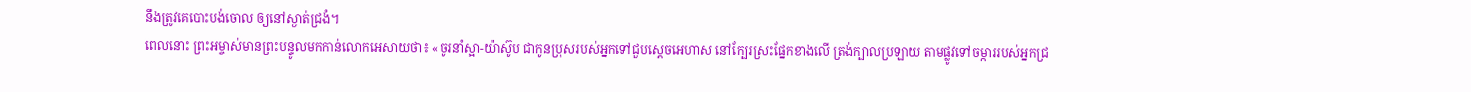នឹងត្រូវគេបោះបង់ចោល ឲ្យនៅស្ងាត់ជ្រងំ។
ពេលនោះ ព្រះអម្ចាស់មានព្រះបន្ទូលមកកាន់លោកអេសាយថា៖ «ចូរនាំស្អា-យ៉ាស៊ូប ជាកូនប្រុសរបស់អ្នកទៅជួបស្ដេចអេហាស នៅក្បែរស្រះផ្នែកខាងលើ ត្រង់ក្បាលប្រឡាយ តាមផ្លូវទៅចម្ការរបស់អ្នកជ្រ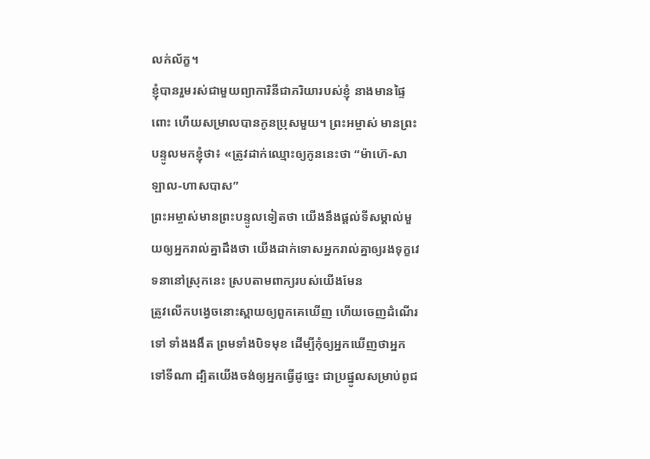លក់ល័ក្ខ។
ខ្ញុំបានរួមរស់ជាមួយព្យាការិនីជាភរិយារបស់ខ្ញុំ នាងមានផ្ទៃពោះ ហើយសម្រាលបានកូនប្រុសមួយ។ ព្រះអម្ចាស់ មានព្រះបន្ទូលមកខ្ញុំថា៖ «ត្រូវដាក់ឈ្មោះឲ្យកូននេះថា “ម៉ាហ៊េ-សាឡាល-ហាសបាស”
ព្រះអម្ចាស់មានព្រះបន្ទូលទៀតថា យើងនឹងផ្ដល់ទីសម្គាល់មួយឲ្យអ្នករាល់គ្នាដឹងថា យើងដាក់ទោសអ្នករាល់គ្នាឲ្យរងទុក្ខវេទនានៅស្រុកនេះ ស្របតាមពាក្យរបស់យើងមែន
ត្រូវលើកបង្វេចនោះស្ពាយឲ្យពួកគេឃើញ ហើយចេញដំណើរទៅ ទាំងងងឹត ព្រមទាំងបិទមុខ ដើម្បីកុំឲ្យអ្នកឃើញថាអ្នកទៅទីណា ដ្បិតយើងចង់ឲ្យអ្នកធ្វើដូច្នេះ ជាប្រផ្នូលសម្រាប់ពូជ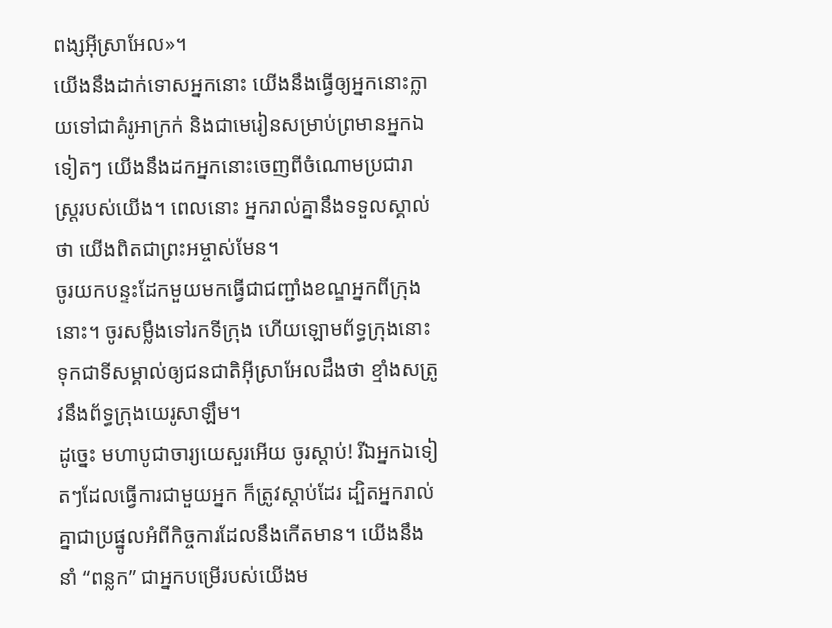ពង្សអ៊ីស្រាអែល»។
យើងនឹងដាក់ទោសអ្នកនោះ យើងនឹងធ្វើឲ្យអ្នកនោះក្លាយទៅជាគំរូអាក្រក់ និងជាមេរៀនសម្រាប់ព្រមានអ្នកឯទៀតៗ យើងនឹងដកអ្នកនោះចេញពីចំណោមប្រជារាស្ត្ររបស់យើង។ ពេលនោះ អ្នករាល់គ្នានឹងទទួលស្គាល់ថា យើងពិតជាព្រះអម្ចាស់មែន។
ចូរយកបន្ទះដែកមួយមកធ្វើជាជញ្ជាំងខណ្ឌអ្នកពីក្រុងនោះ។ ចូរសម្លឹងទៅរកទីក្រុង ហើយឡោមព័ទ្ធក្រុងនោះ ទុកជាទីសម្គាល់ឲ្យជនជាតិអ៊ីស្រាអែលដឹងថា ខ្មាំងសត្រូវនឹងព័ទ្ធក្រុងយេរូសាឡឹម។
ដូច្នេះ មហាបូជាចារ្យយេសួរអើយ ចូរស្ដាប់! រីឯអ្នកឯទៀតៗដែលធ្វើការជាមួយអ្នក ក៏ត្រូវស្ដាប់ដែរ ដ្បិតអ្នករាល់គ្នាជាប្រផ្នូលអំពីកិច្ចការដែលនឹងកើតមាន។ យើងនឹងនាំ “ពន្លក” ជាអ្នកបម្រើរបស់យើងម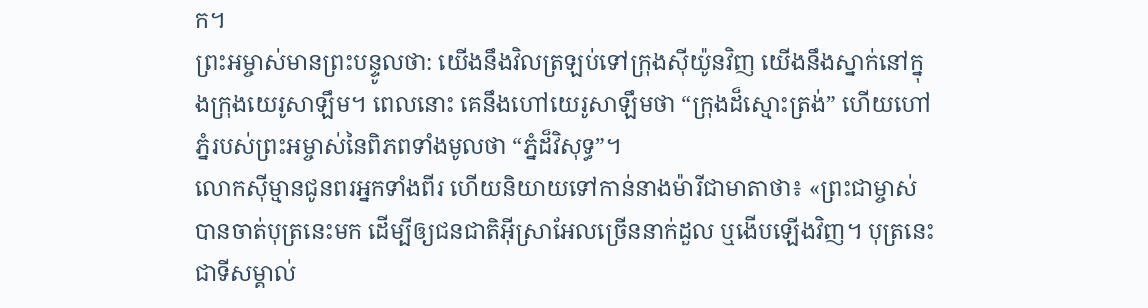ក។
ព្រះអម្ចាស់មានព្រះបន្ទូលថា: យើងនឹងវិលត្រឡប់ទៅក្រុងស៊ីយ៉ូនវិញ យើងនឹងស្នាក់នៅក្នុងក្រុងយេរូសាឡឹម។ ពេលនោះ គេនឹងហៅយេរូសាឡឹមថា “ក្រុងដ៏ស្មោះត្រង់” ហើយហៅភ្នំរបស់ព្រះអម្ចាស់នៃពិភពទាំងមូលថា “ភ្នំដ៏វិសុទ្ធ”។
លោកស៊ីម្មានជូនពរអ្នកទាំងពីរ ហើយនិយាយទៅកាន់នាងម៉ារីជាមាតាថា៖ «ព្រះជាម្ចាស់បានចាត់បុត្រនេះមក ដើម្បីឲ្យជនជាតិអ៊ីស្រាអែលច្រើននាក់ដួល ឬងើបឡើងវិញ។ បុត្រនេះជាទីសម្គាល់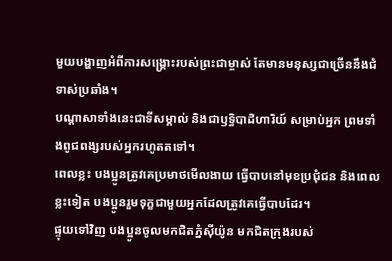មួយបង្ហាញអំពីការសង្គ្រោះរបស់ព្រះជាម្ចាស់ តែមានមនុស្សជាច្រើននឹងជំទាស់ប្រឆាំង។
បណ្ដាសាទាំងនេះជាទីសម្គាល់ និងជាឫទ្ធិបាដិហារិយ៍ សម្រាប់អ្នក ព្រមទាំងពូជពង្សរបស់អ្នករហូតតទៅ។
ពេលខ្លះ បងប្អូនត្រូវគេប្រមាថមើលងាយ ធ្វើបាបនៅមុខប្រជុំជន និងពេលខ្លះទៀត បងប្អូនរួមទុក្ខជាមួយអ្នកដែលត្រូវគេធ្វើបាបដែរ។
ផ្ទុយទៅវិញ បងប្អូនចូលមកជិតភ្នំស៊ីយ៉ូន មកជិតក្រុងរបស់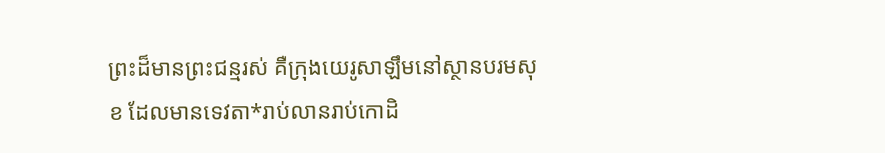ព្រះដ៏មានព្រះជន្មរស់ គឺក្រុងយេរូសាឡឹមនៅស្ថានបរមសុខ ដែលមានទេវតា*រាប់លានរាប់កោដិ